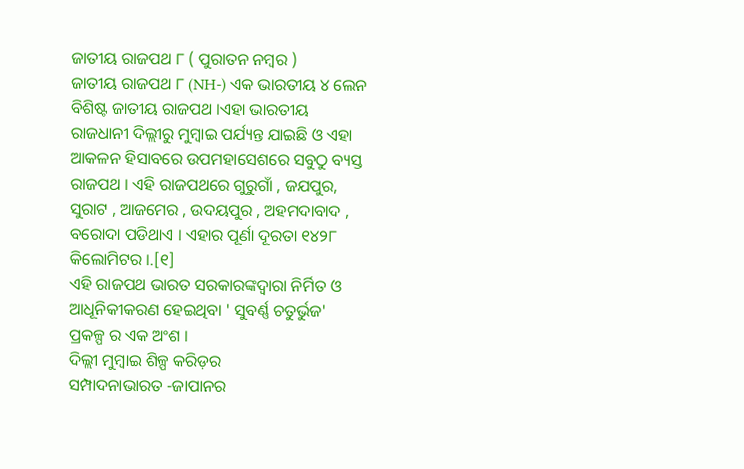ଜାତୀୟ ରାଜପଥ ୮ ( ପୁରାତନ ନମ୍ବର )
ଜାତୀୟ ରାଜପଥ ୮ (NH-) ଏକ ଭାରତୀୟ ୪ ଲେନ ବିଶିଷ୍ଟ ଜାତୀୟ ରାଜପଥ ।ଏହା ଭାରତୀୟ ରାଜଧାନୀ ଦିଲ୍ଲୀରୁ ମୁମ୍ବାଇ ପର୍ଯ୍ୟନ୍ତ ଯାଇଛି ଓ ଏହା ଆକଳନ ହିସାବରେ ଉପମହାସେଶରେ ସବୁଠୁ ବ୍ୟସ୍ତ ରାଜପଥ । ଏହି ରାଜପଥରେ ଗୁରୁଗାଁ , ଜଯପୁର, ସୁରାଟ , ଆଜମେର , ଉଦୟପୁର , ଅହମଦାବାଦ , ବରୋଦା ପଡିଥାଏ । ଏହାର ପୂର୍ଣା ଦୂରତା ୧୪୨୮ କିଲୋମିଟର ।.[୧]
ଏହି ରାଜପଥ ଭାରତ ସରକାରଙ୍କଦ୍ୱାରା ନିର୍ମିତ ଓ ଆଧୂନିକୀକରଣ ହେଇଥିବା ' ସୁବର୍ଣ୍ଣ ଚତୁର୍ଭୁଜ' ପ୍ରକଳ୍ପ ର ଏକ ଅଂଶ ।
ଦିଲ୍ଲୀ ମୁମ୍ବାଇ ଶିଳ୍ପ କରିଡ଼ର
ସମ୍ପାଦନାଭାରତ -ଜାପାନର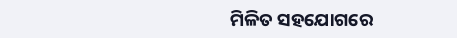ମିଳିତ ସହଯୋଗରେ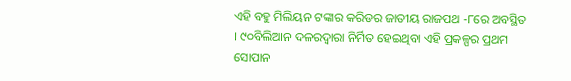ଏହି ବହୁ ମିଲିୟନ ଟଙ୍କାର କରିଡର ଜାତୀୟ ରାଜପଥ -୮ରେ ଅବସ୍ଥିତ । ୯୦ବିଲିଆନ ଦଳରଦ୍ୱାରା ନିର୍ମିତ ହେଇଥିବା ଏହି ପ୍ରକଳ୍ପର ପ୍ରଥମ ସୋପାନ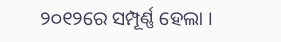୨୦୧୨ରେ ସମ୍ପୂର୍ଣ୍ଣ ହେଲା ।